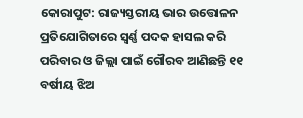କୋରାପୁଟ: ରାଜ୍ୟସ୍ତରୀୟ ଭାର ଉତ୍ତୋଳନ ପ୍ରତିଯୋଗିତାରେ ସ୍ବର୍ଣ୍ଣ ପଦକ ହାସଲ କରି ପରିବାର ଓ ଜିଲ୍ଲା ପାଇଁ ଗୌରବ ଆଣିଛନ୍ତି ୧୧ ବର୍ଷୀୟ ଝିଅ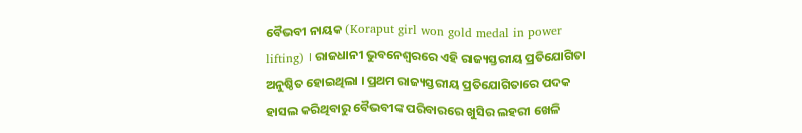ବୈଭବୀ ନାୟକ (Koraput girl won gold medal in power lifting) । ରାଜଧାନୀ ଭୁବନେଶ୍ବରରେ ଏହି ରାଜ୍ୟସ୍ତରୀୟ ପ୍ରତିଯୋଗିତା ଅନୁଷ୍ଠିତ ହୋଇଥିଲା । ପ୍ରଥମ ରାଜ୍ୟସ୍ତରୀୟ ପ୍ରତିଯୋଗିତାରେ ପଦକ ହାସଲ କରିଥିବାରୁ ବୈଭବୀଙ୍କ ପରିବାରରେ ଖୁସିର ଲହରୀ ଖେଳି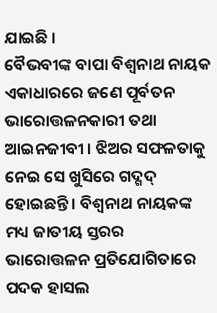ଯାଇଛି ।
ବୈଭବୀଙ୍କ ବାପା ବିଶ୍ଵନାଥ ନାୟକ ଏକାଧାରରେ ଜଣେ ପୂର୍ବତନ ଭାରୋତ୍ତଳନକାରୀ ତଥା ଆଇନଜୀବୀ । ଝିଅର ସଫଳତାକୁ ନେଇ ସେ ଖୁସିରେ ଗଦ୍ଗଦ୍ ହୋଇଛନ୍ତି । ବିଶ୍ଵନାଥ ନାୟକଙ୍କ ମଧ୍ୟ ଜାତୀୟ ସ୍ତରର ଭାରୋତ୍ତଳନ ପ୍ରତିଯୋଗିତାରେ ପଦକ ହାସଲ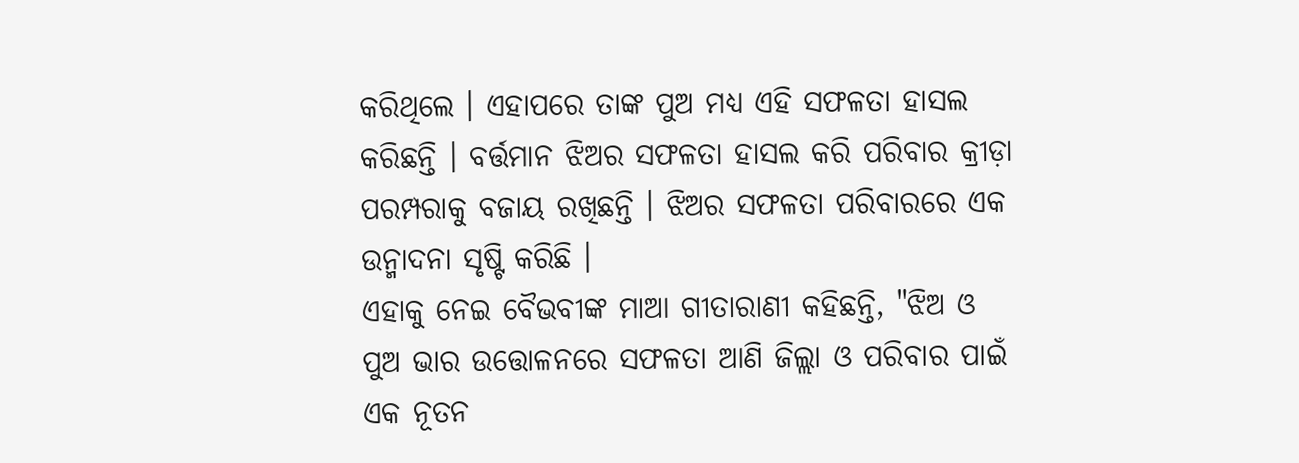କରିଥିଲେ । ଏହାପରେ ତାଙ୍କ ପୁଅ ମଧ୍ୟ ଏହି ସଫଳତା ହାସଲ କରିଛନ୍ତି । ବର୍ତ୍ତମାନ ଝିଅର ସଫଳତା ହାସଲ କରି ପରିବାର କ୍ରୀଡ଼ା ପରମ୍ପରାକୁ ବଜାୟ ରଖିଛନ୍ତି । ଝିଅର ସଫଳତା ପରିବାରରେ ଏକ ଉନ୍ମାଦନା ସୃଷ୍ଟି କରିଛି ।
ଏହାକୁ ନେଇ ବୈଭବୀଙ୍କ ମାଆ ଗୀତାରାଣୀ କହିଛନ୍ତି, "ଝିଅ ଓ ପୁଅ ଭାର ଉତ୍ତୋଳନରେ ସଫଳତା ଆଣି ଜିଲ୍ଲା ଓ ପରିବାର ପାଇଁ ଏକ ନୂତନ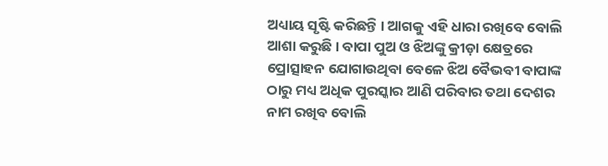ଅଧ୍ୟାୟ ସୃଷ୍ଟି କରିଛନ୍ତି । ଆଗକୁ ଏହି ଧାରା ରଖିବେ ବୋଲି ଆଶା କରୁଛି । ବାପା ପୁଅ ଓ ଝିଅଙ୍କୁ କ୍ରୀଡ଼ା କ୍ଷେତ୍ରରେ ପ୍ରୋତ୍ସାହନ ଯୋଗାଉଥିବା ବେଳେ ଝିଅ ବୈଭବୀ ବାପାଙ୍କ ଠାରୁ ମଧ୍ୟ ଅଧିକ ପୁରସ୍କାର ଆଣି ପରିବାର ତଥା ଦେଶର ନାମ ରଖିବ ବୋଲି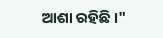ଆଶା ରହିଛି ।"